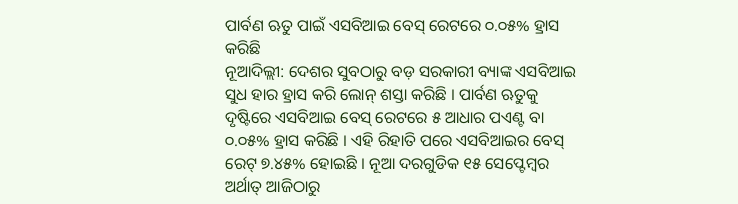ପାର୍ବଣ ଋତୁ ପାଇଁ ଏସବିଆଇ ବେସ୍ ରେଟରେ ୦.୦୫% ହ୍ରାସ କରିଛି
ନୂଆଦିଲ୍ଲୀ: ଦେଶର ସୁବଠାରୁ ବଡ଼ ସରକାରୀ ବ୍ୟାଙ୍କ ଏସବିଆଇ ସୁଧ ହାର ହ୍ରାସ କରି ଲୋନ୍ ଶସ୍ତା କରିଛି । ପାର୍ବଣ ଋତୁକୁ ଦୃଷ୍ଟିରେ ଏସବିଆଇ ବେସ୍ ରେଟରେ ୫ ଆଧାର ପଏଣ୍ଟ ବା ୦.୦୫% ହ୍ରାସ କରିଛି । ଏହି ରିହାତି ପରେ ଏସବିଆଇର ବେସ୍ ରେଟ୍ ୭.୪୫% ହୋଇଛି । ନୂଆ ଦରଗୁଡିକ ୧୫ ସେପ୍ଟେମ୍ବର ଅର୍ଥାତ୍ ଆଜିଠାରୁ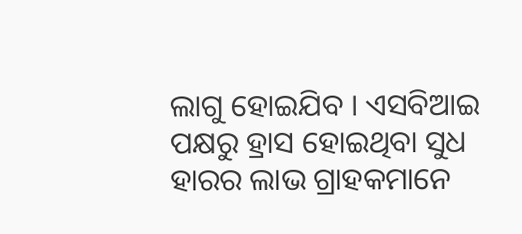ଲାଗୁ ହୋଇଯିବ । ଏସବିଆଇ ପକ୍ଷରୁ ହ୍ରାସ ହୋଇଥିବା ସୁଧ ହାରର ଲାଭ ଗ୍ରାହକମାନେ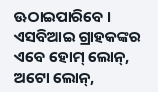ଊଠାଇପାରିବେ । ଏସବିଆଇ ଗ୍ରାହକଙ୍କର ଏବେ ହୋମ୍ ଲୋନ୍, ଅଟୋ ଲୋନ୍,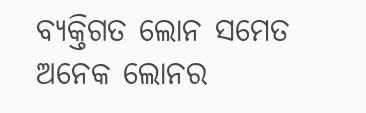ବ୍ୟକ୍ତିଗତ ଲୋନ ସମେତ ଅନେକ ଲୋନର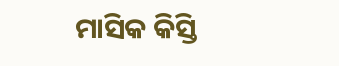ମାସିକ କିସ୍ତି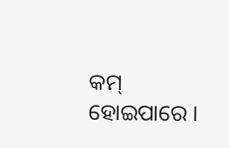କମ୍ ହୋଇପାରେ ।